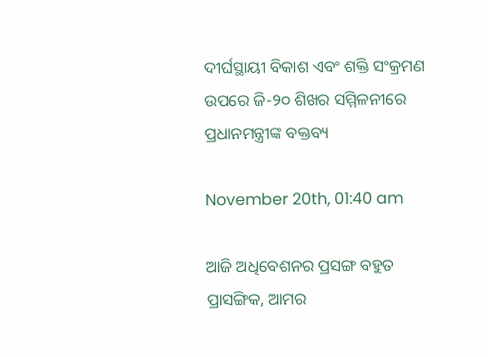ଦୀର୍ଘସ୍ଥାୟୀ ବିକାଶ ଏବଂ ଶକ୍ତି ସଂକ୍ରମଣ ଉପରେ ଜି-୨୦ ଶିଖର ସମ୍ମିଳନୀରେ ପ୍ରଧାନମନ୍ତ୍ରୀଙ୍କ ବକ୍ତବ୍ୟ

November 20th, 01:40 am

ଆଜି ଅଧିବେଶନର ପ୍ରସଙ୍ଗ ବହୁତ ପ୍ରାସଙ୍ଗିକ, ଆମର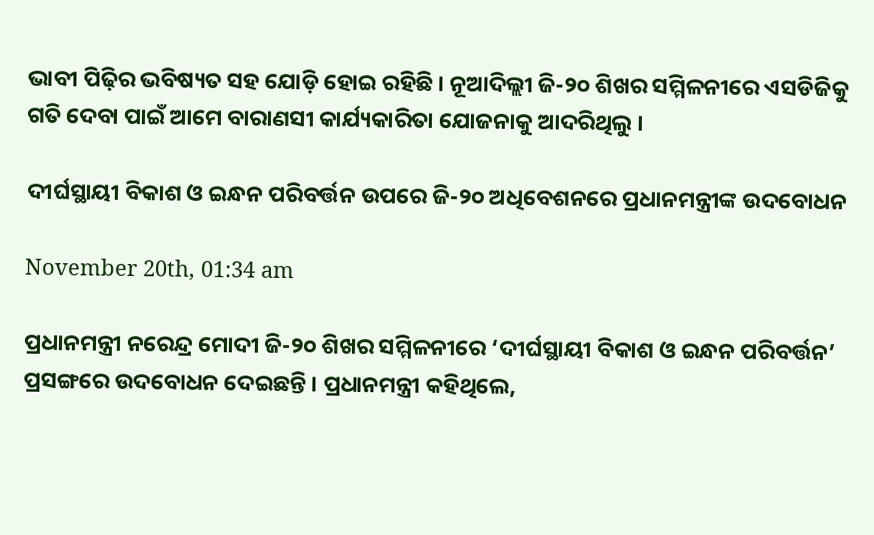ଭାବୀ ପିଢ଼ିର ଭବିଷ୍ୟତ ସହ ଯୋଡ଼ି ହୋଇ ରହିଛି । ନୂଆଦିଲ୍ଲୀ ଜି-୨୦ ଶିଖର ସମ୍ମିଳନୀରେ ଏସଡିଜିକୁ ଗତି ଦେବା ପାଇଁ ଆମେ ବାରାଣସୀ କାର୍ଯ୍ୟକାରିତା ଯୋଜନାକୁ ଆଦରିଥିଲୁ ।

ଦୀର୍ଘସ୍ଥାୟୀ ବିକାଶ ଓ ଇନ୍ଧନ ପରିବର୍ତ୍ତନ ଉପରେ ଜି-୨୦ ଅଧିବେଶନରେ ପ୍ରଧାନମନ୍ତ୍ରୀଙ୍କ ଉଦବୋଧନ

November 20th, 01:34 am

ପ୍ରଧାନମନ୍ତ୍ରୀ ନରେନ୍ଦ୍ର ମୋଦୀ ଜି-୨୦ ଶିଖର ସମ୍ମିଳନୀରେ ‘ଦୀର୍ଘସ୍ଥାୟୀ ବିକାଶ ଓ ଇନ୍ଧନ ପରିବର୍ତ୍ତନ’ ପ୍ରସଙ୍ଗରେ ଉଦବୋଧନ ଦେଇଛନ୍ତି । ପ୍ରଧାନମନ୍ତ୍ରୀ କହିଥିଲେ,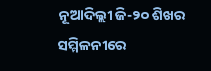ନୂଆଦିଲ୍ଲୀ ଜି-୨୦ ଶିଖର ସମ୍ମିଳନୀରେ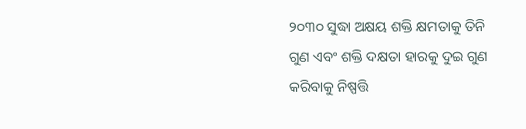୨୦୩୦ ସୁଦ୍ଧା ଅକ୍ଷୟ ଶକ୍ତି କ୍ଷମତାକୁ ତିନି ଗୁଣ ଏବଂ ଶକ୍ତି ଦକ୍ଷତା ହାରକୁ ଦୁଇ ଗୁଣ କରିବାକୁ ନିଷ୍ପତ୍ତି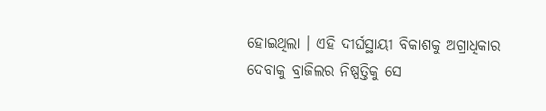ହୋଇଥିଲା । ଏହି ଦୀର୍ଘସ୍ଥାୟୀ ବିକାଶକୁ ଅଗ୍ରାଧିକାର ଦେବାକୁ ବ୍ରାଜିଲର ନିଷ୍ପତ୍ତିକୁ ସେ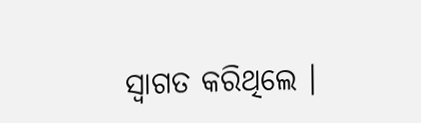ସ୍ୱାଗତ କରିଥିଲେ ।